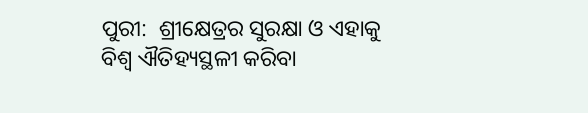ପୁରୀ:  ଶ୍ରୀକ୍ଷେତ୍ରର ସୁରକ୍ଷା ଓ ଏହାକୁ  ବିଶ୍ୱ ଐତିହ୍ୟସ୍ଥଳୀ କରିବା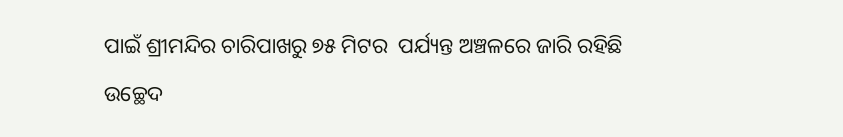ପାଇଁ ଶ୍ରୀମନ୍ଦିର ଚାରିପାଖରୁ ୭୫ ମିଟର  ପର୍ଯ୍ୟନ୍ତ ଅଞ୍ଚଳରେ ଜାରି ରହିଛି ଉଚ୍ଛେଦ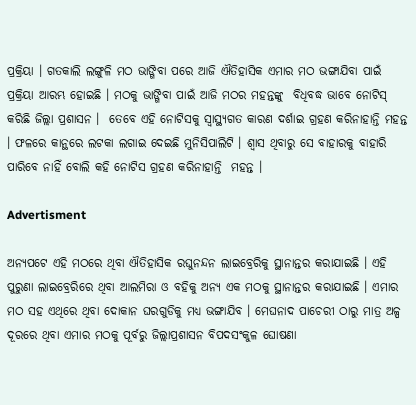ପ୍ରକ୍ରିୟା । ଗତକାଲି ଲଙ୍ଗୁଳି ମଠ ଭାଙ୍ଗିବା ପରେ ଆଜି ଐତିହାସିକ ଏମାର ମଠ ଭଙ୍ଗାଯିବା ପାଇଁ ପ୍ରକ୍ରିୟା ଆରମ୍ଭ ହୋଇଛି । ମଠକୁ ଭାଙ୍ଗିବା ପାଇଁ ଆଜି ମଠର ମହନ୍ତଙ୍କୁ  ବିଧିବଦ୍ଧ ଭାବେ ନୋଟିସ୍ କରିଛି ଜିଲ୍ଲା ପ୍ରଶାସନ ।  ତେବେ ଏହି ନୋଟିସକୁ ସ୍ୱାସ୍ଥ୍ୟଗତ କାରଣ ଦର୍ଶାଇ ଗ୍ରହଣ କରିନାହାନ୍ତି ମହନ୍ତ । ଫଳରେ କାନ୍ଥରେ ଲଟକା ଲଗାଇ ଦେଇଛି ମୁନିସିପାଲିଟି । ଶ୍ୱାସ ଥିବାରୁ ସେ ବାହାରକୁ ବାହାରି ପାରିବେ ନାହିଁ ବୋଲି କହି ନୋଟିସ ଗ୍ରହଣ କରିନାହାନ୍ତି  ମହନ୍ତ ।

Advertisment

ଅନ୍ୟପଟେ ଏହି ମଠରେ ଥିବା ଐତିହାସିକ ରଘୁନନ୍ଦନ ଲାଇବ୍ରେରିକୁ ସ୍ଥାନାନ୍ତର କରାଯାଇଛି । ଏହି ପୁରୁଣା ଲାଇବ୍ରେରିରେ ଥିବା ଆଲମିରା ଓ ବହିକୁ ଅନ୍ୟ ଏକ ମଠକୁ ସ୍ଥାନାନ୍ତର କରାଯାଇଛି । ଏମାର ମଠ ସହ ଏଥିରେ ଥିବା ଦୋକାନ ଘରଗୁଡିକୁ ମଧ୍ୟ ଭଙ୍ଗାଯିବ । ମେଘନାଦ ପାଚେରୀ ଠାରୁ ମାତ୍ର ଅଳ୍ପ ଦୂରରେ ଥିବା ଏମାର ମଠକୁ ପୂର୍ବରୁ ଜିଲ୍ଲାପ୍ରଶାସନ ବିପଦସଂକୁଳ ଘୋଷଣା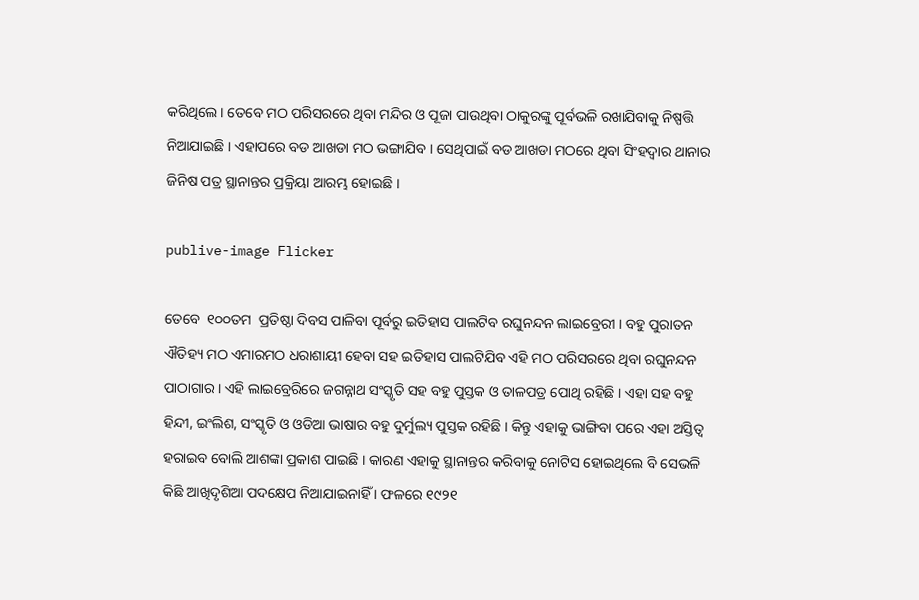କରିଥିଲେ । ତେବେ ମଠ ପରିସରରେ ଥିବା ମନ୍ଦିର ଓ ପୂଜା ପାଉଥିବା ଠାକୁରଙ୍କୁ ପୂର୍ବଭଳି ରଖାଯିବାକୁ ନିଷ୍ପତ୍ତି  ନିଆଯାଇଛି । ଏହାପରେ ବଡ ଆଖଡା ମଠ ଭଙ୍ଗାଯିବ । ସେଥିପାଇଁ ବଡ ଆଖଡା ମଠରେ ଥିବା ସିଂହଦ୍ୱାର ଥାନାର ଜିନିଷ ପତ୍ର ସ୍ଥାନାନ୍ତର ପ୍ରକ୍ରିୟା ଆରମ୍ଭ ହୋଇଛି ।

publive-image Flicker

ତେବେ  ୧୦୦ତମ  ପ୍ରତିଷ୍ଠା ଦିବସ ପାଳିବା ପୂର୍ବରୁ ଇତିହାସ ପାଲଟିବ ରଘୁନନ୍ଦନ ଲାଇବ୍ରେରୀ । ବହୁ ପୁରାତନ ଐତିହ୍ୟ ମଠ ଏମାରମଠ ଧରାଶାୟୀ ହେବା ସହ ଇତିହାସ ପାଲଟିଯିବ ଏହି ମଠ ପରିସରରେ ଥିବା ରଘୁନନ୍ଦନ ପାଠାଗାର । ଏହି ଲାଇବ୍ରେରିରେ ଜଗନ୍ନାଥ ସଂସ୍କୃତି ସହ ବହୁ ପୁସ୍ତକ ଓ ତାଳପତ୍ର ପୋଥି ରହିଛି । ଏହା ସହ ବହୁ ହିନ୍ଦୀ, ଇଂଲିଶ, ସଂସ୍କୃତି ଓ ଓଡିଆ ଭାଷାର ବହୁ ଦୁର୍ମୁଲ୍ୟ ପୁସ୍ତକ ରହିଛି । କିନ୍ତୁ ଏହାକୁ ଭାଙ୍ଗିବା ପରେ ଏହା ଅସ୍ତିତ୍ୱ ହରାଇବ ବୋଲି ଆଶଙ୍କା ପ୍ରକାଶ ପାଇଛି । କାରଣ ଏହାକୁ ସ୍ଥାନାନ୍ତର କରିବାକୁ ନୋଟିସ ହୋଇଥିଲେ ବି ସେଭଳି କିଛି ଆଖିଦୃଶିଆ ପଦକ୍ଷେପ ନିଆଯାଇନାହିଁ । ଫଳରେ ୧୯୨୧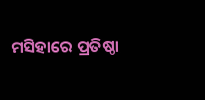ମସିହାରେ ପ୍ରତିଷ୍ଠା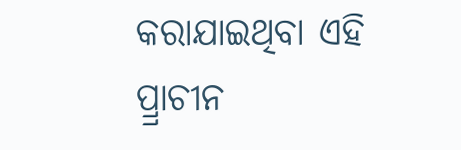କରାଯାଇଥିବା ଏହି ପ୍ର୍ରାଚୀନ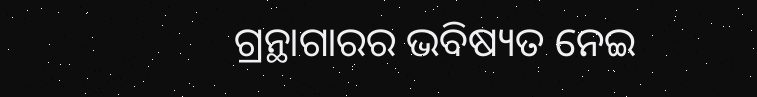ଗ୍ରନ୍ଥାଗାରର ଭବିଷ୍ୟତ ନେଇ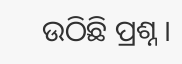ଉଠିଛି ପ୍ରଶ୍ନ ।